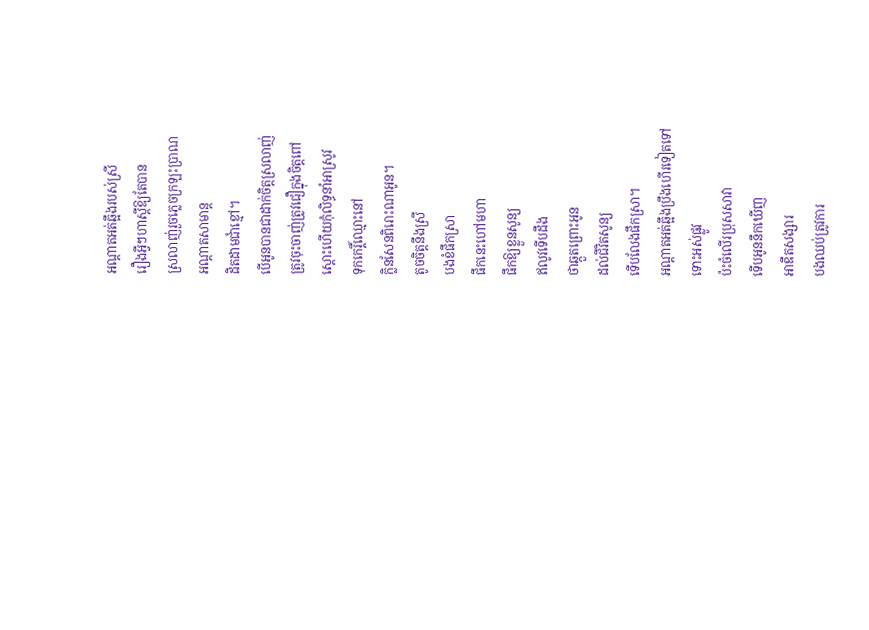អណ្តាតអត់ឆ្អឹងរបស់ស្រី
រឿងអ្វីៗហាស្តីឱ្យតែបាន
ស្រលាញ់រួចភ្លេចក្រឡះប្រាណ
អណ្តាតសាមាន្ត
ដិតដាមជាំខ្មៅ។
បើអូនបានជាដាក់ចិត្តស្រលាញ់
ត្រូវចុះចាញ់ត្រូវជឿក្នុងចិត្តពៅ
ស្ដោះហើយកុំលិទ្ធនាំអាស្រូវ
ទុកកេរ្តិ៍ឈ្មោះនៅ
ក្លិនសែនពិរោះណាអូន។
តូចចិត្តនឹងស្រី
បងខំផឹកស្រា
ផឹកនេះហៅមហា
ផឹកឱ្យខ្លួនសូន្យ
ឥលូវទើបដឹង
ថាឆ្កួតព្រោះអូន
ដល់ជីវិតសូន្យ
ទើបលែងផឹកស្រា។
អណ្តាតអត់ឆ្អឹងប្រឹងហើរទៀតទៅ
ទោះអស់ផ្លូវ
ប៉ះចំលើរប្រុសសាវា
ទើបអូននឹកឃើញ
អាឌឹតសង្សារ
បងឈប់ត្រូវការ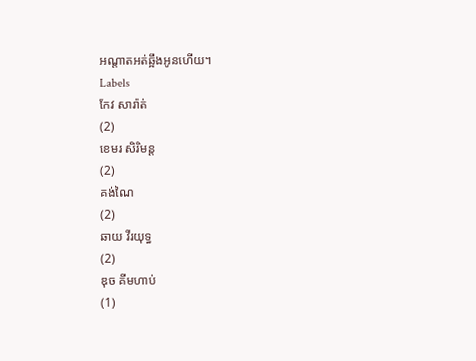អណ្តាតអត់ឆ្អឹងអូនហើយ។
Labels
កែវ សារ៉ាត់
(2)
ខេមរ សិរិមន្ត
(2)
គង់ណៃ
(2)
ឆាយ វីរយុទ្ធ
(2)
ឌុច គីមហាប់
(1)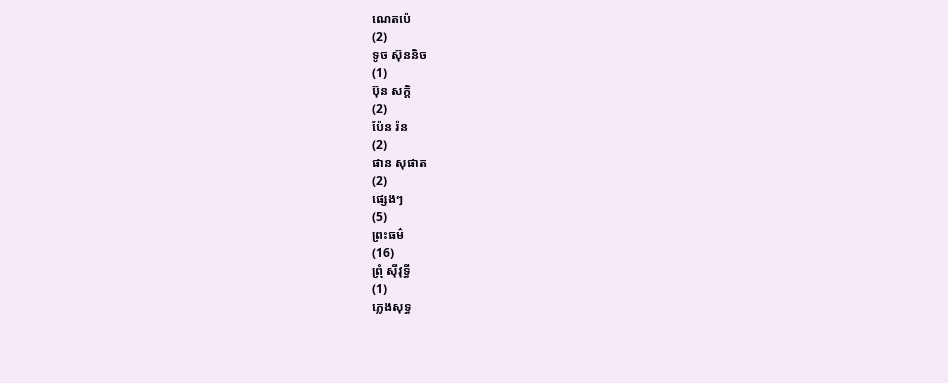ណេតប៉េ
(2)
ទូច ស៊ុននិច
(1)
ប៊ុន សក្តិ
(2)
ប៉ែន រ៉ន
(2)
ផាន សុផាត
(2)
ផ្សេងៗ
(5)
ព្រះធម៌
(16)
ព្រុំ ស៊ីវុទ្ធី
(1)
ភ្លេងសុទ្ធ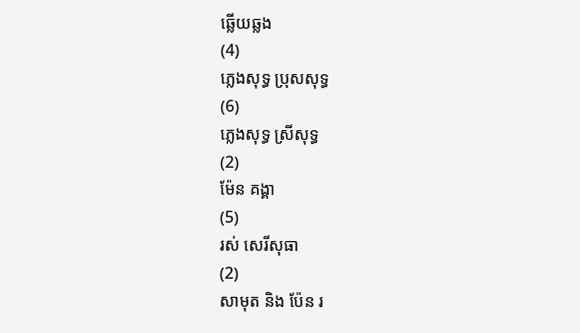ឆ្លើយឆ្លង
(4)
ភ្លេងសុទ្ធ ប្រុសសុទ្ធ
(6)
ភ្លេងសុទ្ធ ស្រីសុទ្ធ
(2)
ម៉ែន គង្គា
(5)
រស់ សេរីសុធា
(2)
សាមុត និង ប៉ែន រ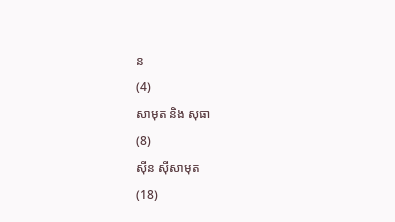ន
(4)
សាមុត និង សុធា
(8)
ស៊ីន ស៊ីសាមុត
(18)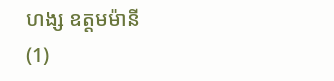ហង្ស ឧត្តមម៉ានី
(1)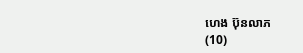ហេង ប៊ុនលាភ
(10)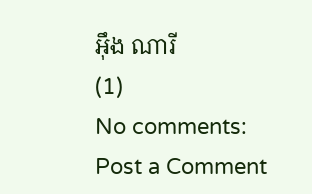អ៊ឹង ណារី
(1)
No comments:
Post a Comment